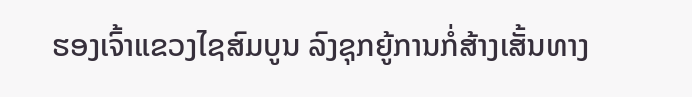ຮອງເຈົ້າແຂວງໄຊສົມບູນ ລົງຊຸກຍູ້ການກໍ່ສ້າງເສັ້ນທາງ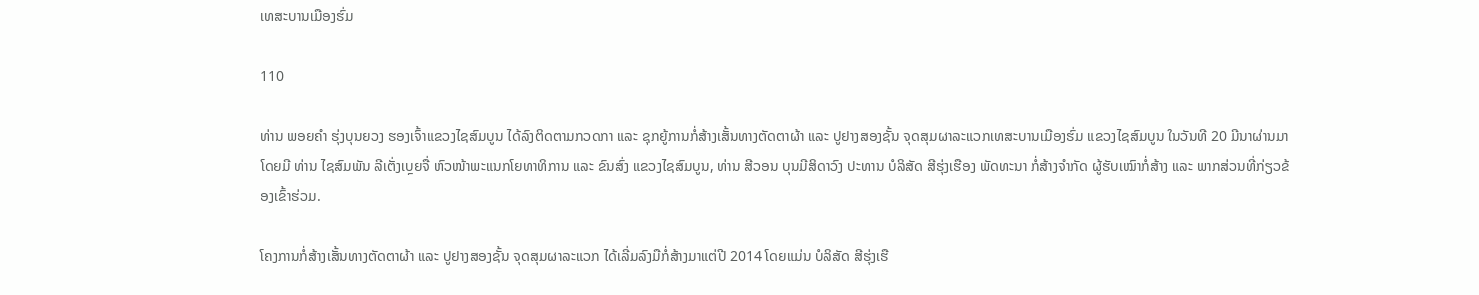ເທສະບານເມືອງຮົ່ມ

110

ທ່ານ ພອຍຄຳ ຮຸ່ງບຸນຍວງ ຮອງເຈົ້າແຂວງໄຊສົມບູນ ໄດ້ລົງຕິດຕາມກວດກາ ແລະ ຊຸກຍູ້ການກໍ່ສ້າງເສັ້ນທາງຕັດຕາຜ້າ ແລະ ປູຢາງສອງຊັ້ນ ຈຸດສຸມຜາລະແວກເທສະບານເມືອງຮົ່ມ ແຂວງໄຊສົມບູນ ໃນວັນທີ 20 ມີນາຜ່ານມາ ໂດຍມີ ທ່ານ ໄຊສົມພັນ ລີເຕັ່ງເບຼຍຈື່ ຫົວໜ້າພະແນກໂຍທາທິການ ແລະ ຂົນສົ່ງ ແຂວງໄຊສົມບູນ, ທ່ານ ສີວອນ ບຸນມີສິດາວົງ ປະທານ ບໍລິສັດ ສີຮຸ່ງເຮືອງ ພັດທະນາ ກໍ່ສ້າງຈຳກັດ ຜູ້ຮັບເໝົາກໍ່ສ້າງ ແລະ ພາກສ່ວນທີ່ກ່ຽວຂ້ອງເຂົ້າຮ່ວມ.

ໂຄງການກໍ່ສ້າງເສັ້ນທາງຕັດຕາຜ້າ ແລະ ປູຢາງສອງຊັ້ນ ຈຸດສຸມຜາລະແວກ ໄດ້ເລີ່ມລົງມືກໍ່ສ້າງມາແຕ່ປີ 2014 ໂດຍແມ່ນ ບໍລິສັດ ສີຮຸ່ງເຮື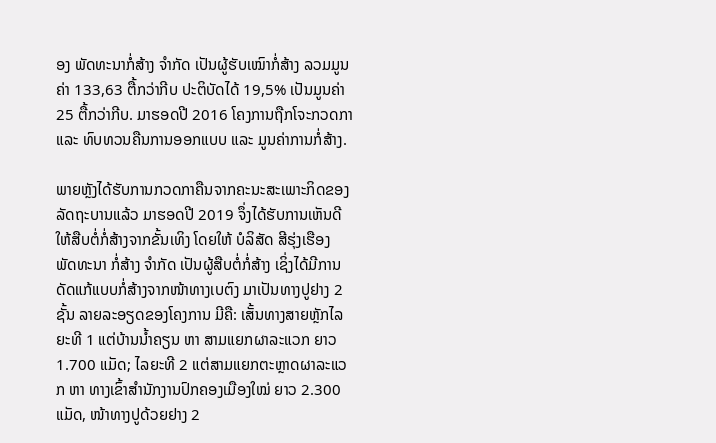ອງ ພັດທະນາກໍ່ສ້າງ ຈຳກັດ ເປັນຜູ້ຮັບເໝົາກໍ່ສ້າງ ລວມມູນຄ່າ 133,63 ຕື້ກວ່າກີບ ປະຕິບັດໄດ້ 19,5% ເປັນມູນຄ່າ 25 ຕື້ກວ່າກີບ. ມາຮອດປີ 2016 ໂຄງການຖືກໂຈະກວດກາ ແລະ ທົບທວນຄືນການອອກແບບ ແລະ ມູນຄ່າການກໍ່ສ້າງ.

ພາຍຫຼັງໄດ້ຮັບການກວດກາຄືນຈາກຄະນະສະເພາະກິດຂອງລັດຖະບານແລ້ວ ມາຮອດປີ 2019 ຈຶ່ງໄດ້ຮັບການເຫັນດີໃຫ້ສືບຕໍ່ກໍ່ສ້າງຈາກຂັ້ນເທິງ ໂດຍໃຫ້ ບໍລິສັດ ສີຮຸ່ງເຮືອງ ພັດທະນາ ກໍ່ສ້າງ ຈຳກັດ ເປັນຜູ້ສືບຕໍ່ກໍ່ສ້າງ ເຊິ່ງໄດ້ມີການດັດແກ້ແບບກໍ່ສ້າງຈາກໜ້າທາງເບຕົງ ມາເປັນທາງປູຢາງ 2 ຊັ້ນ ລາຍລະອຽດຂອງໂຄງການ ມີຄື: ເສັ້ນທາງສາຍຫຼັກໄລຍະທີ 1 ແຕ່ບ້ານນໍ້າຄຽນ ຫາ ສາມແຍກຜາລະແວກ ຍາວ 1.700 ແມັດ; ໄລຍະທີ 2 ແຕ່ສາມແຍກຕະຫຼາດຜາລະແວກ ຫາ ທາງເຂົ້າສຳນັກງານປົກຄອງເມືອງໃໝ່ ຍາວ 2.300 ແມັດ, ໜ້າທາງປູດ້ວຍຢາງ 2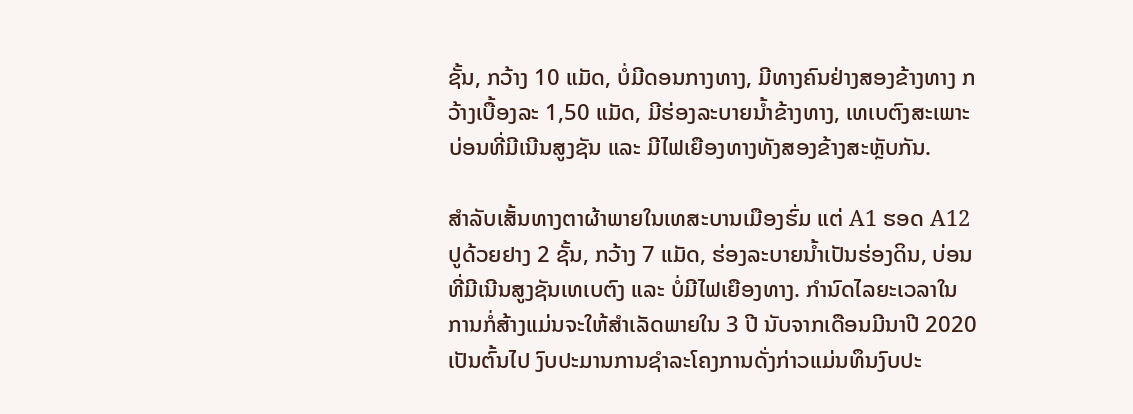ຊັ້ນ, ກວ້າງ 10 ແມັດ, ບໍ່ມີດອນກາງທາງ, ມີທາງຄົນຢ່າງສອງຂ້າງທາງ ກວ້າງເບື້ອງລະ 1,50 ແມັດ, ມີຮ່ອງລະບາຍນໍ້າຂ້າງທາງ, ເທເບຕົງສະເພາະບ່ອນທີ່ມີເນີນສູງຊັນ ແລະ ມີໄຟເຍືອງທາງທັງສອງຂ້າງສະຫຼັບກັນ.

ສຳລັບເສັ້ນທາງຕາຜ້າພາຍໃນເທສະບານເມືອງຮົ່ມ ແຕ່ A1 ຮອດ A12 ປູດ້ວຍຢາງ 2 ຊັ້ນ, ກວ້າງ 7 ແມັດ, ຮ່ອງລະບາຍນໍ້າເປັນຮ່ອງດິນ, ບ່ອນທີ່ມີເນີນສູງຊັນເທເບຕົງ ແລະ ບໍ່ມີໄຟເຍືອງທາງ. ກຳນົດໄລຍະເວລາໃນການກໍ່ສ້າງແມ່ນຈະໃຫ້ສຳເລັດພາຍໃນ 3 ປີ ນັບຈາກເດືອນມີນາປີ 2020 ເປັນຕົ້ນໄປ ງົບປະມານການຊຳລະໂຄງການດັ່ງກ່າວແມ່ນທຶນງົບປະ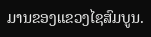ມານຂອງແຂວງໄຊສົມບູນ.